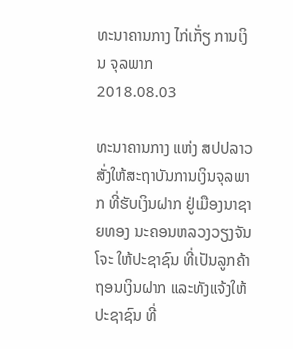ທະນາຄານກາງ ໄກ່ເກັ່ຽ ການເງິນ ຈຸລພາກ
2018.08.03

ທະນາຄານກາງ ແຫ່ງ ສປປລາວ ສັ່ງໃຫ້ສະຖາບັນການເງິນຈຸລພາກ ທີ່ຮັບເງິນຝາກ ຢູ່ເມືອງນາຊາຍທອງ ນະຄອນຫລວງວຽງຈັນ ໂຈະ ໃຫ້ປະຊາຊົນ ທີ່ເປັນລູກຄ້າຖອນເງິນຝາກ ແລະທັງແຈ້ງໃຫ້ປະຊາຊົນ ທີ່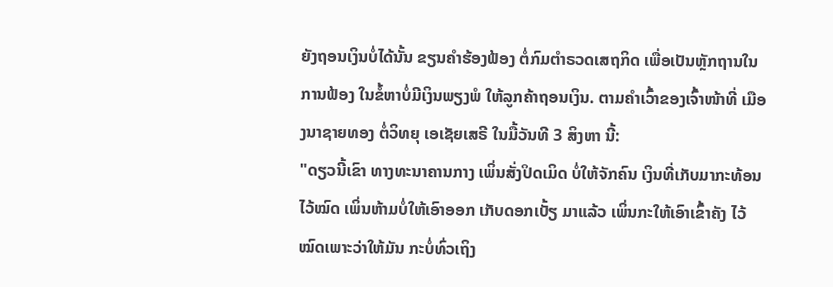ຍັງຖອນເງິນບໍ່ໄດ້ນັ້ນ ຂຽນຄໍາຮ້ອງຟ້ອງ ຕໍ່ກົມຕໍາຣວດເສຖກິດ ເພື່ອເປັນຫຼັກຖານໃນການຟ້ອງ ໃນຂໍ້ຫາບໍ່ມີເງິນພຽງພໍ ໃຫ້ລູກຄ້າຖອນເງິນ. ຕາມຄໍາເວົ້າຂອງເຈົ້າໜ້າທີ່ ເມືອງນາຊາຍທອງ ຕໍ່ວິທຍຸ ເອເຊັຍເສຣີ ໃນມື້ວັນທີ 3 ສິງຫາ ນີ້:
"ດຽວນີ້ເຂົາ ທາງທະນາຄານກາງ ເພິ່ນສັ່ງປິດເມິດ ບໍ່ໃຫ້ຈັກຄົນ ເງິນທີ່ເກັບມາກະທ້ອນໄວ້ໝົດ ເພິ່ນຫ້າມບໍ່ໃຫ້ເອົາອອກ ເກັບດອກເບັ້ຽ ມາແລ້ວ ເພິ່ນກະໃຫ້ເອົາເຂົ້າຄັງ ໄວ້ໝົດເພາະວ່າໃຫ້ມັນ ກະບໍ່ທົ່ວເຖິງ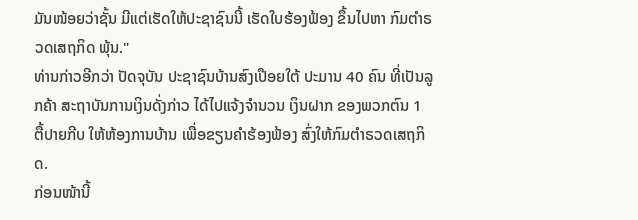ມັນໜ້ອຍວ່າຊັ້ນ ມີແຕ່ເຮັດໃຫ້ປະຊາຊົນນີ້ ເຮັດໃບຮ້ອງຟ້ອງ ຂຶ້ນໄປຫາ ກົມຕໍາຣວດເສຖກິດ ພຸ້ນ."
ທ່ານກ່າວອີກວ່າ ປັດຈຸບັນ ປະຊາຊົນບ້ານສົງເປືອຍໃຕ້ ປະມານ 40 ຄົນ ທີ່ເປັນລູກຄ້າ ສະຖາບັນການເງິນດັ່ງກ່າວ ໄດ້ໄປແຈ້ງຈໍານວນ ເງິນຝາກ ຂອງພວກຕົນ 1 ຕື້ປາຍກີບ ໃຫ້ຫ້ອງການບ້ານ ເພື່ອຂຽນຄໍາຮ້ອງຟ້ອງ ສົ່ງໃຫ້ກົມຕໍາຣວດເສຖກິດ.
ກ່ອນໜ້ານີ້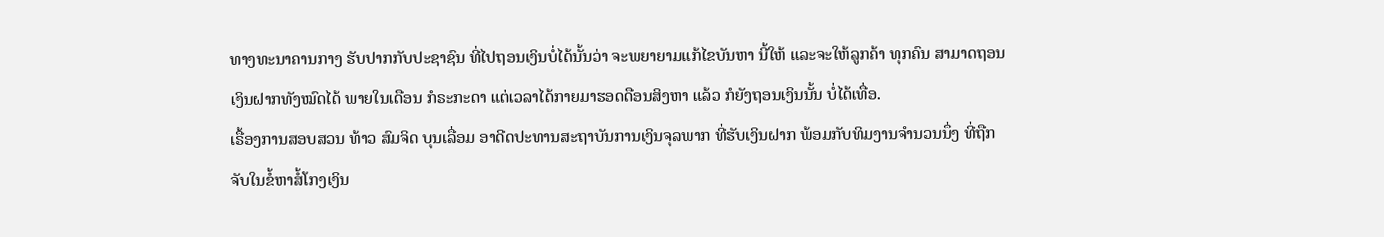ທາງທະນາຄານກາງ ຮັບປາກກັບປະຊາຊົນ ທີ່ໄປຖອນເງິນບໍ່ໄດ້ນັ້ນວ່າ ຈະພຍາຍາມແກ້ໄຂບັນຫາ ນີ້ໃຫ້ ແລະຈະໃຫ້ລູກຄ້າ ທຸກຄົນ ສາມາດຖອນເງິນຝາກທັງໝົດໄດ້ ພາຍໃນເດືອນ ກໍຣະກະດາ ແຕ່ເວລາໄດ້ກາຍມາຮອດດືອນສິງຫາ ແລ້ວ ກໍຍັງຖອນເງິນນັ້ນ ບໍ່ໄດ້ເທື່ອ.
ເຣື້ອງການສອບສວນ ທ້າວ ສົມຈິດ ບຸນເລື່ອມ ອາດີດປະທານສະຖາບັນການເງິນຈຸລພາກ ທີ່ຮັບເງິນຝາກ ພ້ອມກັບທິມງານຈໍານວນນຶ່ງ ທີ່ຖືກຈັບໃນຂໍ້ຫາສໍ້ໂກງເງິນ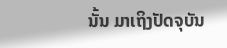ນັ້ນ ມາເຖິງປັດຈຸບັນ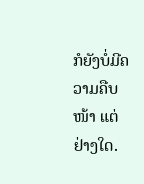ກໍຍັງບໍ່ມີຄວາມຄືບໜ້າ ແຕ່ຢ່າງໃດ.